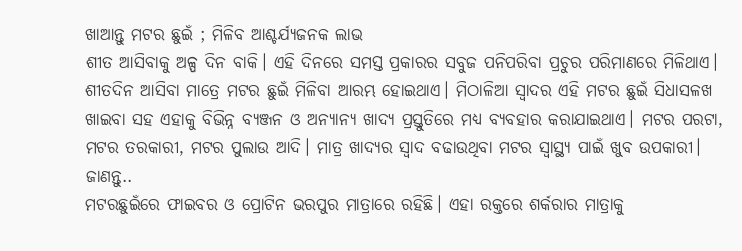ଖାଆନ୍ତୁ ମଟର ଛୁଇଁ ; ମିଳିବ ଆଶ୍ଚର୍ଯ୍ୟଜନକ ଲାଭ
ଶୀତ ଆସିବାକୁ ଅଳ୍ପ ଦିନ ବାକି। ଏହି ଦିନରେ ସମସ୍ତ ପ୍ରକାରର ସବୁଜ ପନିପରିବା ପ୍ରଚୁର ପରିମାଣରେ ମିଳିଥାଏ। ଶୀତଦିନ ଆସିବା ମାତ୍ରେ ମଟର ଛୁଇଁ ମିଳିବା ଆରମ୍ଭ ହୋଇଥାଏ। ମିଠାଳିଆ ସ୍ୱାଦର ଏହି ମଟର ଛୁଇଁ ସିଧାସଳଖ ଖାଇବା ସହ ଏହାକୁ ବିଭିନ୍ନ ବ୍ୟଞ୍ଜନ ଓ ଅନ୍ୟାନ୍ୟ ଖାଦ୍ୟ ପ୍ରସ୍ତୁତିରେ ମଧ୍ୟ ବ୍ୟବହାର କରାଯାଇଥାଏ। ମଟର ପରଟା, ମଟର ତରକାରୀ, ମଟର ପୁଲାଉ ଆଦି। ମାତ୍ର ଖାଦ୍ୟର ସ୍ୱାଦ ବଢାଉଥିବା ମଟର ସ୍ୱାସ୍ଥ୍ୟ ପାଇଁ ଖୁବ ଉପକାରୀ। ଜାଣନ୍ତୁ..
ମଟରଛୁଇଁରେ ଫାଇବର ଓ ପ୍ରୋଟିନ ଭରପୁର ମାତ୍ରାରେ ରହିଛି। ଏହା ରକ୍ତରେ ଶର୍କରାର ମାତ୍ରାକୁ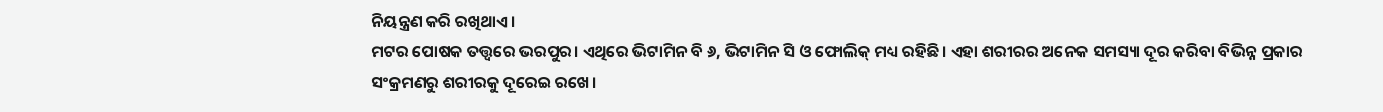ନିୟନ୍ତ୍ରଣ କରି ରଖିଥାଏ।
ମଟର ପୋଷକ ତତ୍ତ୍ୱରେ ଭରପୁର। ଏଥିରେ ଭିଟାମିନ ବି ୬, ଭିଟାମିନ ସି ଓ ଫୋଲିକ୍ ମଧ୍ୟ ରହିଛି। ଏହା ଶରୀରର ଅନେକ ସମସ୍ୟା ଦୂର କରିବା ବିଭିନ୍ନ ପ୍ରକାର ସଂକ୍ରମଣରୁ ଶରୀରକୁ ଦୂରେଇ ରଖେ।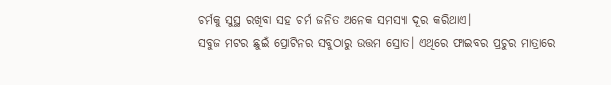ଚର୍ମକୁ ସୁସ୍ଥ ରଖିବା ସହ ଚର୍ମ ଜନିତ ଅନେକ ସମସ୍ୟା ଦୂର କରିଥାଏ।
ସବୁଜ ମଟର ଛୁଇଁ ପ୍ରୋଟିନର ସବୁଠାରୁ ଉତ୍ତମ ସ୍ରୋତ। ଏଥିରେ ଫାଇବର ପ୍ରଚୁର ମାତ୍ରାରେ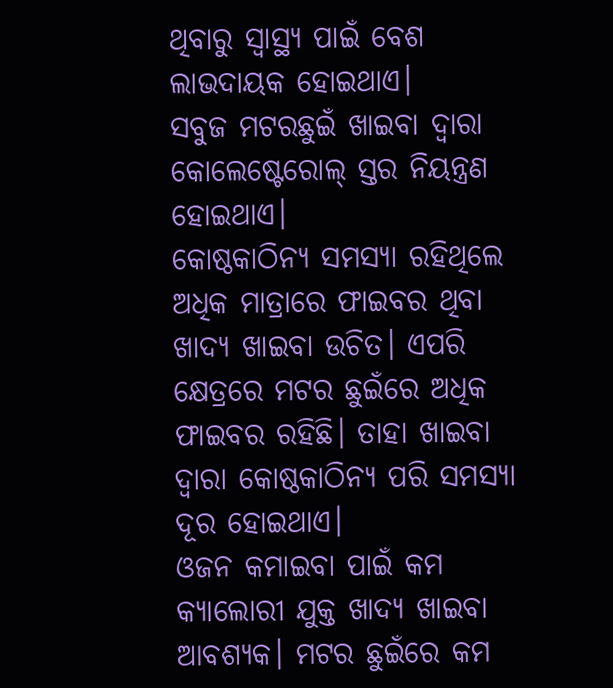ଥିବାରୁ ସ୍ୱାସ୍ଥ୍ୟ ପାଇଁ ବେଶ ଲାଭଦାୟକ ହୋଇଥାଏ।
ସବୁଜ ମଟରଛୁଇଁ ଖାଇବା ଦ୍ୱାରା କୋଲେଷ୍ଟେରୋଲ୍ ସ୍ତର ନିୟନ୍ତ୍ରଣ ହୋଇଥାଏ।
କୋଷ୍ଠକାଠିନ୍ୟ ସମସ୍ୟା ରହିଥିଲେ ଅଧିକ ମାତ୍ରାରେ ଫାଇବର ଥିବା ଖାଦ୍ୟ ଖାଇବା ଉଚିତ। ଏପରି କ୍ଷେତ୍ରରେ ମଟର ଛୁଇଁରେ ଅଧିକ ଫାଇବର ରହିଛି। ତାହା ଖାଇବା ଦ୍ବାରା କୋଷ୍ଠକାଠିନ୍ୟ ପରି ସମସ୍ୟା ଦୂର ହୋଇଥାଏ।
ଓଜନ କମାଇବା ପାଇଁ କମ କ୍ୟାଲୋରୀ ଯୁକ୍ତ ଖାଦ୍ୟ ଖାଇବା ଆବଶ୍ୟକ। ମଟର ଛୁଇଁରେ କମ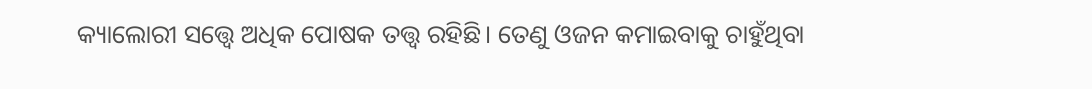କ୍ୟାଲୋରୀ ସତ୍ତ୍ବେ ଅଧିକ ପୋଷକ ତତ୍ତ୍ବ ରହିଛି। ତେଣୁ ଓଜନ କମାଇବାକୁ ଚାହୁଁଥିବା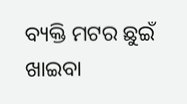ବ୍ୟକ୍ତି ମଟର ଛୁଇଁ ଖାଇବା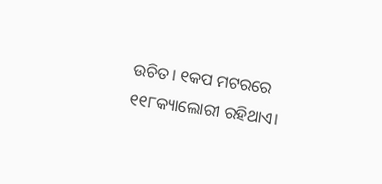ଉଚିତ। ୧କପ ମଟରରେ ୧୧୮କ୍ୟାଲୋରୀ ରହିଥାଏ।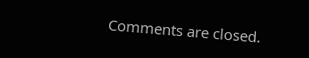Comments are closed.